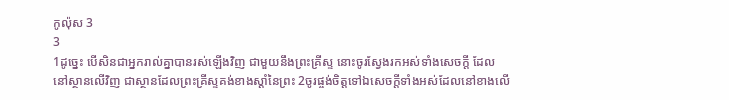កូល៉ុស 3
3
1ដូច្នេះ បើសិនជាអ្នករាល់គ្នាបានរស់ឡើងវិញ ជាមួយនឹងព្រះគ្រីស្ទ នោះចូរស្វែងរកអស់ទាំងសេចក្ដី ដែលនៅស្ថានលើវិញ ជាស្ថានដែលព្រះគ្រីស្ទគង់ខាងស្តាំនៃព្រះ 2ចូរផ្ចង់ចិត្តទៅឯសេចក្ដីទាំងអស់ដែលនៅខាងលើ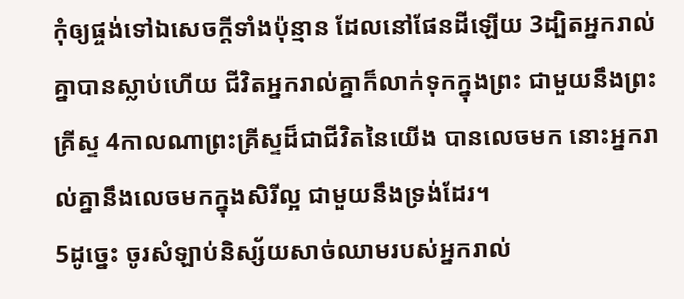កុំឲ្យផ្ចង់ទៅឯសេចក្ដីទាំងប៉ុន្មាន ដែលនៅផែនដីឡើយ 3ដ្បិតអ្នករាល់គ្នាបានស្លាប់ហើយ ជីវិតអ្នករាល់គ្នាក៏លាក់ទុកក្នុងព្រះ ជាមួយនឹងព្រះគ្រីស្ទ 4កាលណាព្រះគ្រីស្ទដ៏ជាជីវិតនៃយើង បានលេចមក នោះអ្នករាល់គ្នានឹងលេចមកក្នុងសិរីល្អ ជាមួយនឹងទ្រង់ដែរ។
5ដូច្នេះ ចូរសំឡាប់និស្ស័យសាច់ឈាមរបស់អ្នករាល់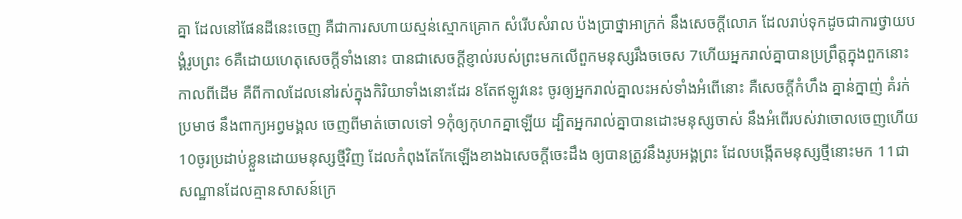គ្នា ដែលនៅផែនដីនេះចេញ គឺជាការសហាយស្មន់ស្មោកគ្រោក សំរើបសំរាល ប៉ងប្រាថ្នាអាក្រក់ នឹងសេចក្ដីលោភ ដែលរាប់ទុកដូចជាការថ្វាយបង្គំរូបព្រះ 6គឺដោយហេតុសេចក្ដីទាំងនោះ បានជាសេចក្ដីខ្ញាល់របស់ព្រះមកលើពួកមនុស្សរឹងចចេស 7ហើយអ្នករាល់គ្នាបានប្រព្រឹត្តក្នុងពួកនោះកាលពីដើម គឺពីកាលដែលនៅរស់ក្នុងកិរិយាទាំងនោះដែរ 8តែឥឡូវនេះ ចូរឲ្យអ្នករាល់គ្នាលះអស់ទាំងអំពើនោះ គឺសេចក្ដីកំហឹង គ្នាន់ក្នាញ់ គំរក់ ប្រមាថ នឹងពាក្យអព្វមង្គល ចេញពីមាត់ចោលទៅ 9កុំឲ្យកុហកគ្នាឡើយ ដ្បិតអ្នករាល់គ្នាបានដោះមនុស្សចាស់ នឹងអំពើរបស់វាចោលចេញហើយ 10ចូរប្រដាប់ខ្លួនដោយមនុស្សថ្មីវិញ ដែលកំពុងតែកែឡើងខាងឯសេចក្ដីចេះដឹង ឲ្យបានត្រូវនឹងរូបអង្គព្រះ ដែលបង្កើតមនុស្សថ្មីនោះមក 11ជាសណ្ឋានដែលគ្មានសាសន៍ក្រេ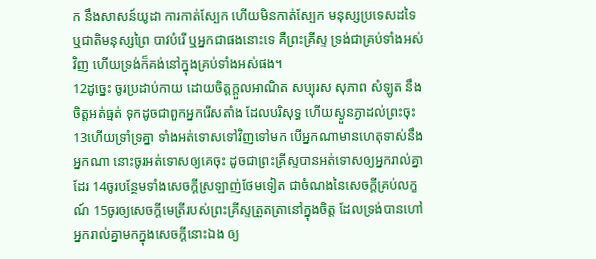ក នឹងសាសន៍យូដា ការកាត់ស្បែក ហើយមិនកាត់ស្បែក មនុស្សប្រទេសដទៃ ឬជាតិមនុស្សព្រៃ បាវបំរើ ឬអ្នកជាផងនោះទេ គឺព្រះគ្រីស្ទ ទ្រង់ជាគ្រប់ទាំងអស់វិញ ហើយទ្រង់ក៏គង់នៅក្នុងគ្រប់ទាំងអស់ផង។
12ដូច្នេះ ចូរប្រដាប់កាយ ដោយចិត្តក្តួលអាណិត សប្បុរស សុភាព សំឡូត នឹងចិត្តអត់ធ្មត់ ទុកដូចជាពួកអ្នករើសតាំង ដែលបរិសុទ្ធ ហើយស្ងួនភ្ងាដល់ព្រះចុះ 13ហើយទ្រាំទ្រគ្នា ទាំងអត់ទោសទៅវិញទៅមក បើអ្នកណាមានហេតុទាស់នឹងអ្នកណា នោះចូរអត់ទោសឲ្យគេចុះ ដូចជាព្រះគ្រីស្ទបានអត់ទោសឲ្យអ្នករាល់គ្នាដែរ 14ចូរបន្ថែមទាំងសេចក្ដីស្រឡាញ់ថែមទៀត ជាចំណងនៃសេចក្ដីគ្រប់លក្ខណ៍ 15ចូរឲ្យសេចក្ដីមេត្រីរបស់ព្រះគ្រីស្ទត្រួតត្រានៅក្នុងចិត្ត ដែលទ្រង់បានហៅអ្នករាល់គ្នាមកក្នុងសេចក្ដីនោះឯង ឲ្យ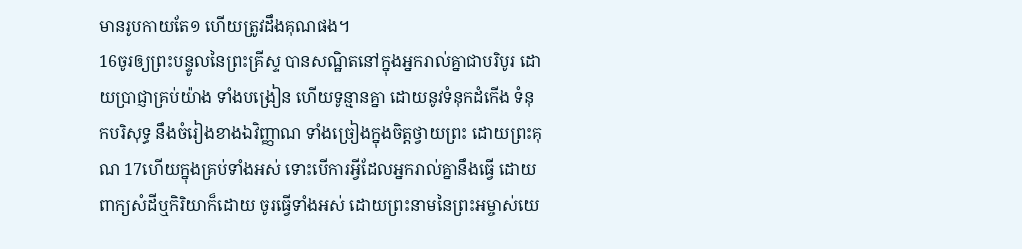មានរូបកាយតែ១ ហើយត្រូវដឹងគុណផង។
16ចូរឲ្យព្រះបន្ទូលនៃព្រះគ្រីស្ទ បានសណ្ឋិតនៅក្នុងអ្នករាល់គ្នាជាបរិបូរ ដោយប្រាជ្ញាគ្រប់យ៉ាង ទាំងបង្រៀន ហើយទូន្មានគ្នា ដោយនូវទំនុកដំកើង ទំនុកបរិសុទ្ធ នឹងចំរៀងខាងឯវិញ្ញាណ ទាំងច្រៀងក្នុងចិត្តថ្វាយព្រះ ដោយព្រះគុណ 17ហើយក្នុងគ្រប់ទាំងអស់ ទោះបើការអ្វីដែលអ្នករាល់គ្នានឹងធ្វើ ដោយពាក្យសំដីឬកិរិយាក៏ដោយ ចូរធ្វើទាំងអស់ ដោយព្រះនាមនៃព្រះអម្ចាស់យេ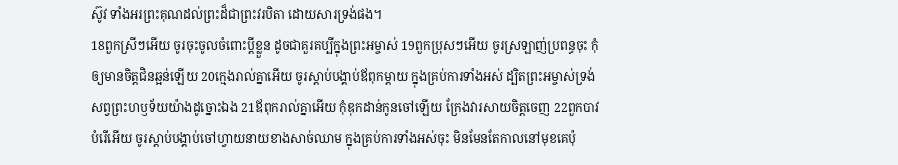ស៊ូវ ទាំងអរព្រះគុណដល់ព្រះដ៏ជាព្រះវរបិតា ដោយសារទ្រង់ផង។
18ពួកស្រីៗអើយ ចូរចុះចូលចំពោះប្ដីខ្លួន ដូចជាគួរគប្បីក្នុងព្រះអម្ចាស់ 19ពួកប្រុសៗអើយ ចូរស្រឡាញ់ប្រពន្ធចុះ កុំឲ្យមានចិត្តជិនឆ្អន់ឡើយ 20ក្មេងរាល់គ្នាអើយ ចូរស្តាប់បង្គាប់ឪពុកម្តាយ ក្នុងគ្រប់ការទាំងអស់ ដ្បិតព្រះអម្ចាស់ទ្រង់សព្វព្រះហឫទ័យយ៉ាងដូច្នោះឯង 21ឪពុករាល់គ្នាអើយ កុំឌុកដាន់កូនចៅឡើយ ក្រែងវារសាយចិត្តចេញ 22ពួកបាវបំរើអើយ ចូរស្តាប់បង្គាប់ចៅហ្វាយនាយខាងសាច់ឈាម ក្នុងគ្រប់ការទាំងអស់ចុះ មិនមែនតែកាលនៅមុខគេប៉ុ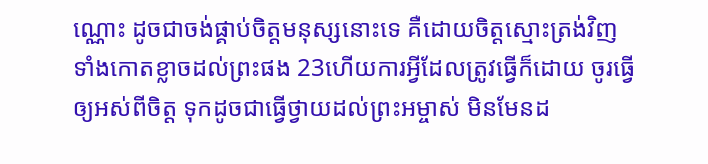ណ្ណោះ ដូចជាចង់ផ្គាប់ចិត្តមនុស្សនោះទេ គឺដោយចិត្តស្មោះត្រង់វិញ ទាំងកោតខ្លាចដល់ព្រះផង 23ហើយការអ្វីដែលត្រូវធ្វើក៏ដោយ ចូរធ្វើឲ្យអស់ពីចិត្ត ទុកដូចជាធ្វើថ្វាយដល់ព្រះអម្ចាស់ មិនមែនដ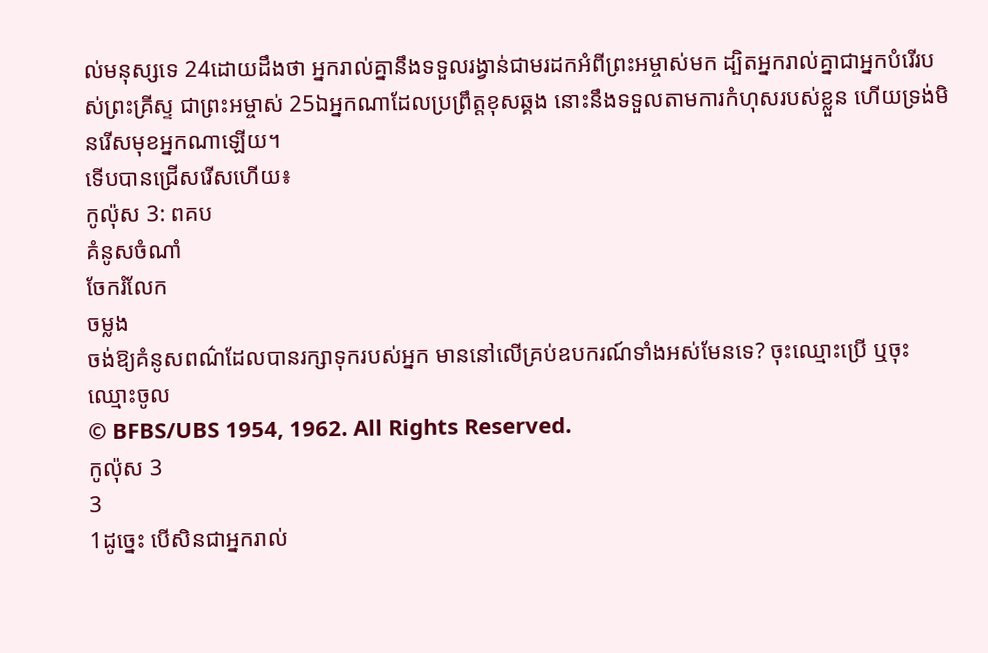ល់មនុស្សទេ 24ដោយដឹងថា អ្នករាល់គ្នានឹងទទួលរង្វាន់ជាមរដកអំពីព្រះអម្ចាស់មក ដ្បិតអ្នករាល់គ្នាជាអ្នកបំរើរបស់ព្រះគ្រីស្ទ ជាព្រះអម្ចាស់ 25ឯអ្នកណាដែលប្រព្រឹត្តខុសឆ្គង នោះនឹងទទួលតាមការកំហុសរបស់ខ្លួន ហើយទ្រង់មិនរើសមុខអ្នកណាឡើយ។
ទើបបានជ្រើសរើសហើយ៖
កូល៉ុស 3: ពគប
គំនូសចំណាំ
ចែករំលែក
ចម្លង
ចង់ឱ្យគំនូសពណ៌ដែលបានរក្សាទុករបស់អ្នក មាននៅលើគ្រប់ឧបករណ៍ទាំងអស់មែនទេ? ចុះឈ្មោះប្រើ ឬចុះឈ្មោះចូល
© BFBS/UBS 1954, 1962. All Rights Reserved.
កូល៉ុស 3
3
1ដូច្នេះ បើសិនជាអ្នករាល់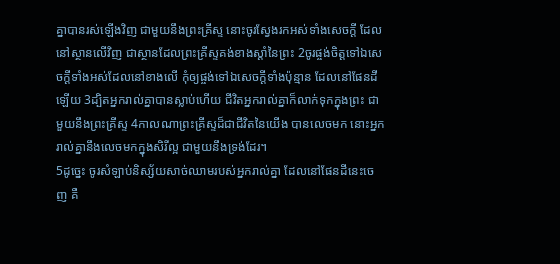គ្នាបានរស់ឡើងវិញ ជាមួយនឹងព្រះគ្រីស្ទ នោះចូរស្វែងរកអស់ទាំងសេចក្ដី ដែលនៅស្ថានលើវិញ ជាស្ថានដែលព្រះគ្រីស្ទគង់ខាងស្តាំនៃព្រះ 2ចូរផ្ចង់ចិត្តទៅឯសេចក្ដីទាំងអស់ដែលនៅខាងលើ កុំឲ្យផ្ចង់ទៅឯសេចក្ដីទាំងប៉ុន្មាន ដែលនៅផែនដីឡើយ 3ដ្បិតអ្នករាល់គ្នាបានស្លាប់ហើយ ជីវិតអ្នករាល់គ្នាក៏លាក់ទុកក្នុងព្រះ ជាមួយនឹងព្រះគ្រីស្ទ 4កាលណាព្រះគ្រីស្ទដ៏ជាជីវិតនៃយើង បានលេចមក នោះអ្នករាល់គ្នានឹងលេចមកក្នុងសិរីល្អ ជាមួយនឹងទ្រង់ដែរ។
5ដូច្នេះ ចូរសំឡាប់និស្ស័យសាច់ឈាមរបស់អ្នករាល់គ្នា ដែលនៅផែនដីនេះចេញ គឺ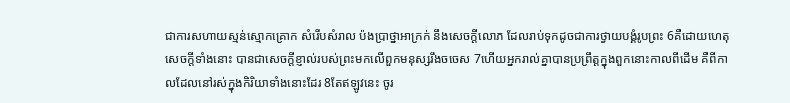ជាការសហាយស្មន់ស្មោកគ្រោក សំរើបសំរាល ប៉ងប្រាថ្នាអាក្រក់ នឹងសេចក្ដីលោភ ដែលរាប់ទុកដូចជាការថ្វាយបង្គំរូបព្រះ 6គឺដោយហេតុសេចក្ដីទាំងនោះ បានជាសេចក្ដីខ្ញាល់របស់ព្រះមកលើពួកមនុស្សរឹងចចេស 7ហើយអ្នករាល់គ្នាបានប្រព្រឹត្តក្នុងពួកនោះកាលពីដើម គឺពីកាលដែលនៅរស់ក្នុងកិរិយាទាំងនោះដែរ 8តែឥឡូវនេះ ចូរ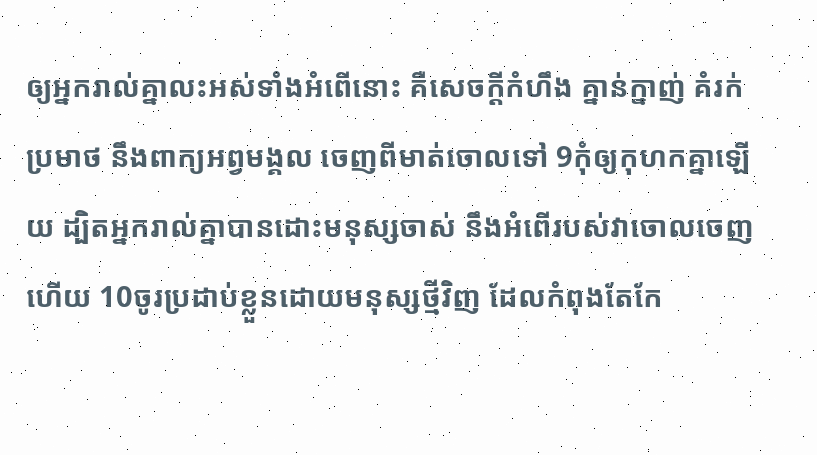ឲ្យអ្នករាល់គ្នាលះអស់ទាំងអំពើនោះ គឺសេចក្ដីកំហឹង គ្នាន់ក្នាញ់ គំរក់ ប្រមាថ នឹងពាក្យអព្វមង្គល ចេញពីមាត់ចោលទៅ 9កុំឲ្យកុហកគ្នាឡើយ ដ្បិតអ្នករាល់គ្នាបានដោះមនុស្សចាស់ នឹងអំពើរបស់វាចោលចេញហើយ 10ចូរប្រដាប់ខ្លួនដោយមនុស្សថ្មីវិញ ដែលកំពុងតែកែ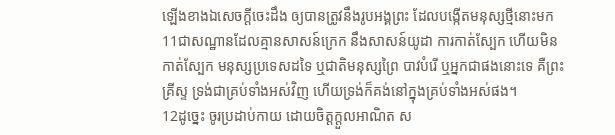ឡើងខាងឯសេចក្ដីចេះដឹង ឲ្យបានត្រូវនឹងរូបអង្គព្រះ ដែលបង្កើតមនុស្សថ្មីនោះមក 11ជាសណ្ឋានដែលគ្មានសាសន៍ក្រេក នឹងសាសន៍យូដា ការកាត់ស្បែក ហើយមិនកាត់ស្បែក មនុស្សប្រទេសដទៃ ឬជាតិមនុស្សព្រៃ បាវបំរើ ឬអ្នកជាផងនោះទេ គឺព្រះគ្រីស្ទ ទ្រង់ជាគ្រប់ទាំងអស់វិញ ហើយទ្រង់ក៏គង់នៅក្នុងគ្រប់ទាំងអស់ផង។
12ដូច្នេះ ចូរប្រដាប់កាយ ដោយចិត្តក្តួលអាណិត ស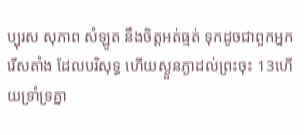ប្បុរស សុភាព សំឡូត នឹងចិត្តអត់ធ្មត់ ទុកដូចជាពួកអ្នករើសតាំង ដែលបរិសុទ្ធ ហើយស្ងួនភ្ងាដល់ព្រះចុះ 13ហើយទ្រាំទ្រគ្នា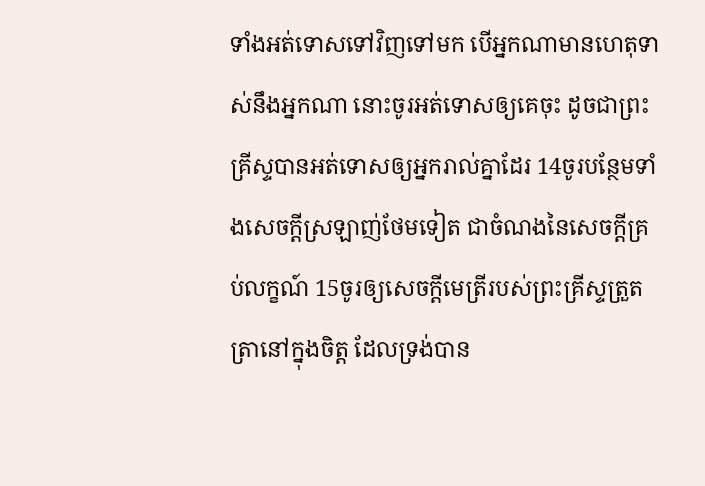ទាំងអត់ទោសទៅវិញទៅមក បើអ្នកណាមានហេតុទាស់នឹងអ្នកណា នោះចូរអត់ទោសឲ្យគេចុះ ដូចជាព្រះគ្រីស្ទបានអត់ទោសឲ្យអ្នករាល់គ្នាដែរ 14ចូរបន្ថែមទាំងសេចក្ដីស្រឡាញ់ថែមទៀត ជាចំណងនៃសេចក្ដីគ្រប់លក្ខណ៍ 15ចូរឲ្យសេចក្ដីមេត្រីរបស់ព្រះគ្រីស្ទត្រួតត្រានៅក្នុងចិត្ត ដែលទ្រង់បាន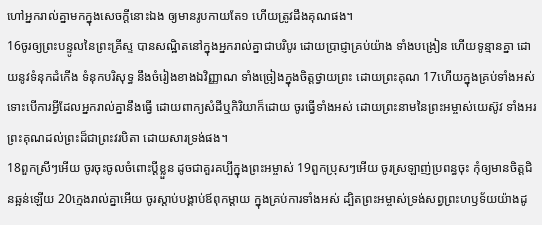ហៅអ្នករាល់គ្នាមកក្នុងសេចក្ដីនោះឯង ឲ្យមានរូបកាយតែ១ ហើយត្រូវដឹងគុណផង។
16ចូរឲ្យព្រះបន្ទូលនៃព្រះគ្រីស្ទ បានសណ្ឋិតនៅក្នុងអ្នករាល់គ្នាជាបរិបូរ ដោយប្រាជ្ញាគ្រប់យ៉ាង ទាំងបង្រៀន ហើយទូន្មានគ្នា ដោយនូវទំនុកដំកើង ទំនុកបរិសុទ្ធ នឹងចំរៀងខាងឯវិញ្ញាណ ទាំងច្រៀងក្នុងចិត្តថ្វាយព្រះ ដោយព្រះគុណ 17ហើយក្នុងគ្រប់ទាំងអស់ ទោះបើការអ្វីដែលអ្នករាល់គ្នានឹងធ្វើ ដោយពាក្យសំដីឬកិរិយាក៏ដោយ ចូរធ្វើទាំងអស់ ដោយព្រះនាមនៃព្រះអម្ចាស់យេស៊ូវ ទាំងអរព្រះគុណដល់ព្រះដ៏ជាព្រះវរបិតា ដោយសារទ្រង់ផង។
18ពួកស្រីៗអើយ ចូរចុះចូលចំពោះប្ដីខ្លួន ដូចជាគួរគប្បីក្នុងព្រះអម្ចាស់ 19ពួកប្រុសៗអើយ ចូរស្រឡាញ់ប្រពន្ធចុះ កុំឲ្យមានចិត្តជិនឆ្អន់ឡើយ 20ក្មេងរាល់គ្នាអើយ ចូរស្តាប់បង្គាប់ឪពុកម្តាយ ក្នុងគ្រប់ការទាំងអស់ ដ្បិតព្រះអម្ចាស់ទ្រង់សព្វព្រះហឫទ័យយ៉ាងដូ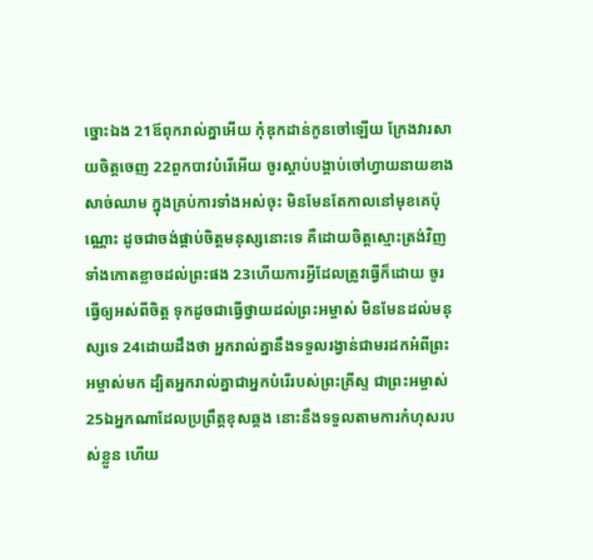ច្នោះឯង 21ឪពុករាល់គ្នាអើយ កុំឌុកដាន់កូនចៅឡើយ ក្រែងវារសាយចិត្តចេញ 22ពួកបាវបំរើអើយ ចូរស្តាប់បង្គាប់ចៅហ្វាយនាយខាងសាច់ឈាម ក្នុងគ្រប់ការទាំងអស់ចុះ មិនមែនតែកាលនៅមុខគេប៉ុណ្ណោះ ដូចជាចង់ផ្គាប់ចិត្តមនុស្សនោះទេ គឺដោយចិត្តស្មោះត្រង់វិញ ទាំងកោតខ្លាចដល់ព្រះផង 23ហើយការអ្វីដែលត្រូវធ្វើក៏ដោយ ចូរធ្វើឲ្យអស់ពីចិត្ត ទុកដូចជាធ្វើថ្វាយដល់ព្រះអម្ចាស់ មិនមែនដល់មនុស្សទេ 24ដោយដឹងថា អ្នករាល់គ្នានឹងទទួលរង្វាន់ជាមរដកអំពីព្រះអម្ចាស់មក ដ្បិតអ្នករាល់គ្នាជាអ្នកបំរើរបស់ព្រះគ្រីស្ទ ជាព្រះអម្ចាស់ 25ឯអ្នកណាដែលប្រព្រឹត្តខុសឆ្គង នោះនឹងទទួលតាមការកំហុសរបស់ខ្លួន ហើយ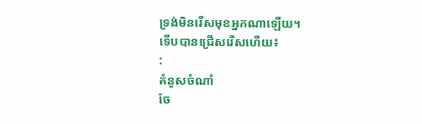ទ្រង់មិនរើសមុខអ្នកណាឡើយ។
ទើបបានជ្រើសរើសហើយ៖
:
គំនូសចំណាំ
ចែ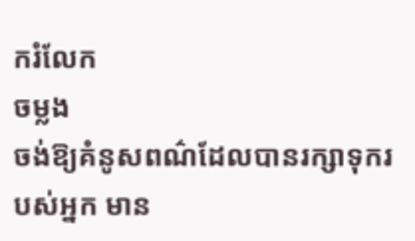ករំលែក
ចម្លង
ចង់ឱ្យគំនូសពណ៌ដែលបានរក្សាទុករបស់អ្នក មាន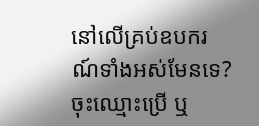នៅលើគ្រប់ឧបករណ៍ទាំងអស់មែនទេ? ចុះឈ្មោះប្រើ ឬ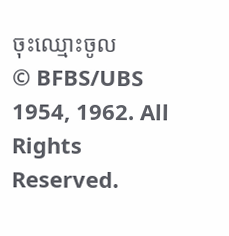ចុះឈ្មោះចូល
© BFBS/UBS 1954, 1962. All Rights Reserved.